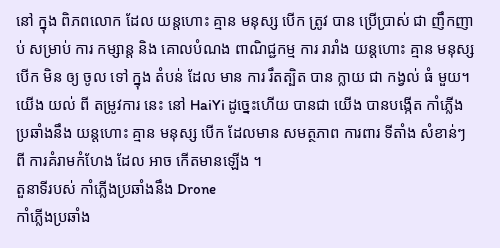នៅ ក្នុង ពិភពលោក ដែល យន្តហោះ គ្មាន មនុស្ស បើក ត្រូវ បាន ប្រើប្រាស់ ជា ញឹកញាប់ សម្រាប់ ការ កម្សាន្ត និង គោលបំណង ពាណិជ្ជកម្ម ការ រារាំង យន្តហោះ គ្មាន មនុស្ស បើក មិន ឲ្យ ចូល ទៅ ក្នុង តំបន់ ដែល មាន ការ រឹតត្បិត បាន ក្លាយ ជា កង្វល់ ធំ មួយ។ យើង យល់ ពី តម្រូវការ នេះ នៅ HaiYi ដូច្នេះហើយ បានជា យើង បានបង្កើត កាំភ្លើង ប្រឆាំងនឹង យន្តហោះ គ្មាន មនុស្ស បើក ដែលមាន សមត្ថភាព ការពារ ទីតាំង សំខាន់ៗ ពី ការគំរាមកំហែង ដែល អាច កើតមានឡើង ។
តួនាទីរបស់ កាំភ្លើងប្រឆាំងនឹង Drone
កាំភ្លើងប្រឆាំង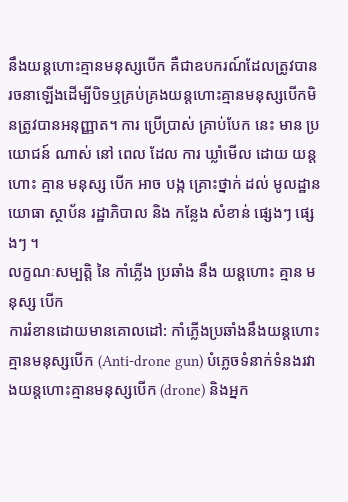នឹងយន្តហោះគ្មានមនុស្សបើក គឺជាឧបករណ៍ដែលត្រូវបានរចនាឡើងដើម្បីបិទឬគ្រប់គ្រងយន្តហោះគ្មានមនុស្សបើកមិនត្រូវបានអនុញ្ញាត។ ការ ប្រើប្រាស់ គ្រាប់បែក នេះ មាន ប្រយោជន៍ ណាស់ នៅ ពេល ដែល ការ ឃ្លាំមើល ដោយ យន្តហោះ គ្មាន មនុស្ស បើក អាច បង្ក គ្រោះថ្នាក់ ដល់ មូលដ្ឋាន យោធា ស្ថាប័ន រដ្ឋាភិបាល និង កន្លែង សំខាន់ ផ្សេងៗ ផ្សេងៗ ។
លក្ខណៈសម្បត្តិ នៃ កាំភ្លើង ប្រឆាំង នឹង យន្តហោះ គ្មាន មនុស្ស បើក
ការរំខានដោយមានគោលដៅ: កាំភ្លើងប្រឆាំងនឹងយន្តហោះគ្មានមនុស្សបើក (Anti-drone gun) បំភ្លេចទំនាក់ទំនងរវាងយន្តហោះគ្មានមនុស្សបើក (drone) និងអ្នក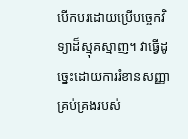បើកបរដោយប្រើបច្ចេកវិទ្យាដ៏ស្មុគស្មាញ។ វាធ្វើដូច្នេះដោយការរំខានសញ្ញាគ្រប់គ្រងរបស់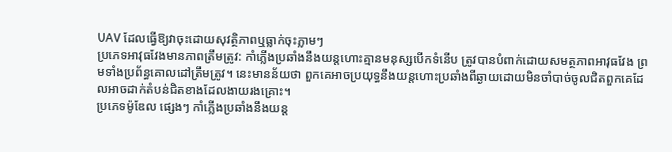UAV ដែលធ្វើឱ្យវាចុះដោយសុវត្ថិភាពឬធ្លាក់ចុះភ្លាមៗ
ប្រភេទអាវុធវែងមានភាពត្រឹមត្រូវ: កាំភ្លើងប្រឆាំងនឹងយន្តហោះគ្មានមនុស្សបើកទំនើប ត្រូវបានបំពាក់ដោយសមត្ថភាពអាវុធវែង ព្រមទាំងប្រព័ន្ធគោលដៅត្រឹមត្រូវ។ នេះមានន័យថា ពួកគេអាចប្រយុទ្ធនឹងយន្តហោះប្រឆាំងពីឆ្ងាយដោយមិនចាំបាច់ចូលជិតពួកគេដែលអាចដាក់តំបន់ជិតខាងដែលងាយរងគ្រោះ។
ប្រភេទម៉ូឌែល ផ្សេងៗ កាំភ្លើងប្រឆាំងនឹងយន្ត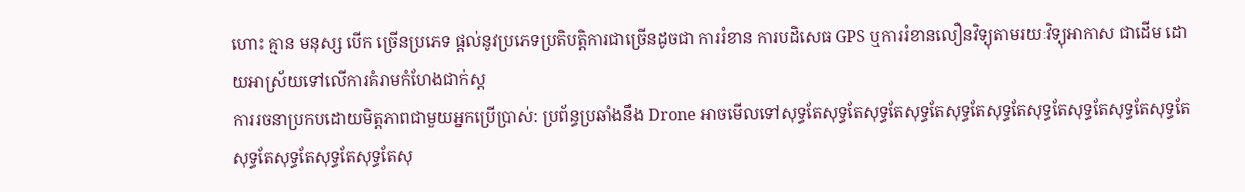ហោះ គ្មាន មនុស្ស បើក ច្រើនប្រភេទ ផ្តល់នូវប្រភេទប្រតិបត្តិការជាច្រើនដូចជា ការរំខាន ការបដិសេធ GPS ឬការរំខានលឿនវិទ្យុតាមរយៈវិទ្យុអាកាស ជាដើម ដោយអាស្រ័យទៅលើការគំរាមកំហែងជាក់ស្ដ
ការរចនាប្រកបដោយមិត្តភាពជាមួយអ្នកប្រើប្រាស់: ប្រព័ន្ធប្រឆាំងនឹង Drone អាចមើលទៅសុទ្ធតែសុទ្ធតែសុទ្ធតែសុទ្ធតែសុទ្ធតែសុទ្ធតែសុទ្ធតែសុទ្ធតែសុទ្ធតែសុទ្ធតែសុទ្ធតែសុទ្ធតែសុទ្ធតែសុទ្ធតែសុ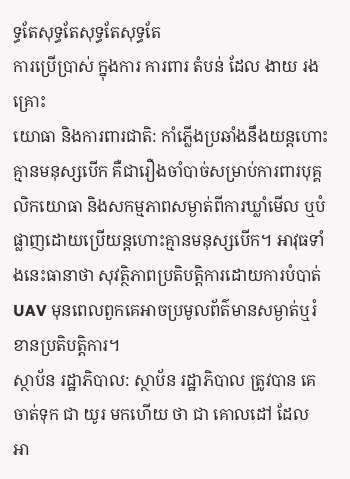ទ្ធតែសុទ្ធតែសុទ្ធតែសុទ្ធតែ
ការប្រើប្រាស់ ក្នុងការ ការពារ តំបន់ ដែល ងាយ រងគ្រោះ
យោធា និងការពារជាតិ: កាំភ្លើងប្រឆាំងនឹងយន្តហោះគ្មានមនុស្សបើក គឺជារឿងចាំបាច់សម្រាប់ការពារបុគ្គលិកយោធា និងសកម្មភាពសម្ងាត់ពីការឃ្លាំមើល ឬបំផ្លាញដោយប្រើយន្តហោះគ្មានមនុស្សបើក។ អាវុធទាំងនេះធានាថា សុវត្ថិភាពប្រតិបត្តិការដោយការបំបាត់ UAV មុនពេលពួកគេអាចប្រមូលព័ត៌មានសម្ងាត់ឬរំខានប្រតិបត្តិការ។
ស្ថាប័ន រដ្ឋាភិបាល: ស្ថាប័ន រដ្ឋាភិបាល ត្រូវបាន គេ ចាត់ទុក ជា យូរ មកហើយ ថា ជា គោលដៅ ដែល អា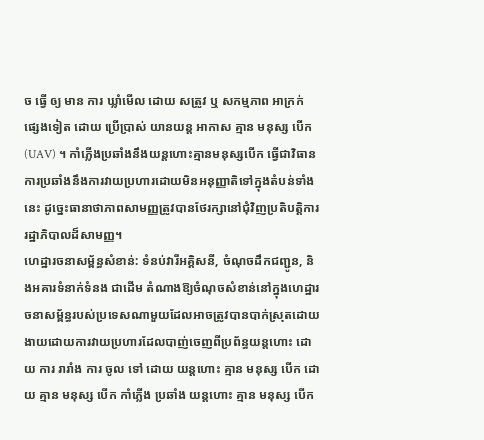ច ធ្វើ ឲ្យ មាន ការ ឃ្លាំមើល ដោយ សត្រូវ ឬ សកម្មភាព អាក្រក់ ផ្សេងទៀត ដោយ ប្រើប្រាស់ យានយន្ត អាកាស គ្មាន មនុស្ស បើក (UAV) ។ កាំភ្លើងប្រឆាំងនឹងយន្តហោះគ្មានមនុស្សបើក ធ្វើជាវិធានការប្រឆាំងនឹងការវាយប្រហារដោយមិនអនុញ្ញាតិទៅក្នុងតំបន់ទាំងនេះ ដូច្នេះធានាថាភាពសាមញ្ញត្រូវបានថែរក្សានៅជុំវិញប្រតិបត្តិការរដ្ឋាភិបាលដ៏សាមញ្ញ។
ហេដ្ឋារចនាសម្ព័ន្ធសំខាន់: ទំនប់វារីអគ្គិសនី, ចំណុចដឹកជញ្ជូន, និងអគារទំនាក់ទំនង ជាដើម តំណាងឱ្យចំណុចសំខាន់នៅក្នុងហេដ្ឋារចនាសម្ព័ន្ធរបស់ប្រទេសណាមួយដែលអាចត្រូវបានបាក់ស្រុតដោយងាយដោយការវាយប្រហារដែលបាញ់ចេញពីប្រព័ន្ធយន្តហោះ ដោយ ការ រារាំង ការ ចូល ទៅ ដោយ យន្តហោះ គ្មាន មនុស្ស បើក ដោយ គ្មាន មនុស្ស បើក កាំភ្លើង ប្រឆាំង យន្តហោះ គ្មាន មនុស្ស បើក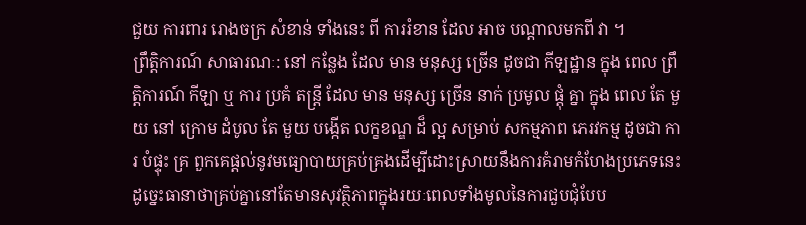ជួយ ការពារ រោងចក្រ សំខាន់ ទាំងនេះ ពី ការរំខាន ដែល អាច បណ្តាលមកពី វា ។
ព្រឹត្តិការណ៍ សាធារណៈ: នៅ កន្លែង ដែល មាន មនុស្ស ច្រើន ដូចជា កីឡដ្ឋាន ក្នុង ពេល ព្រឹត្តិការណ៍ កីឡា ឬ ការ ប្រគំ តន្ត្រី ដែល មាន មនុស្ស ច្រើន នាក់ ប្រមូល ផ្តុំ គ្នា ក្នុង ពេល តែ មួយ នៅ ក្រោម ដំបូល តែ មួយ បង្កើត លក្ខខណ្ឌ ដ៏ ល្អ សម្រាប់ សកម្មភាព ភេរវកម្ម ដូចជា ការ បំផ្ទុះ គ្រ ពួកគេផ្តល់នូវមធ្យោបាយគ្រប់គ្រងដើម្បីដោះស្រាយនឹងការគំរាមកំហែងប្រភេទនេះ ដូច្នេះធានាថាគ្រប់គ្នានៅតែមានសុវត្ថិភាពក្នុងរយៈពេលទាំងមូលនៃការជួបជុំបែប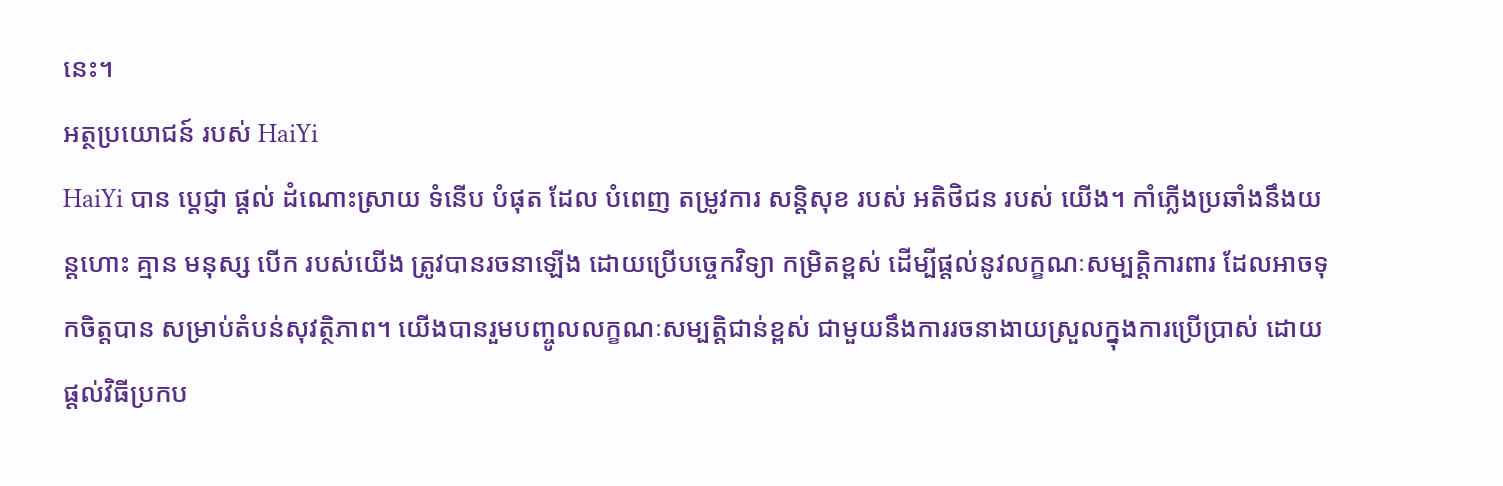នេះ។
អត្ថប្រយោជន៍ របស់ HaiYi
HaiYi បាន ប្តេជ្ញា ផ្តល់ ដំណោះស្រាយ ទំនើប បំផុត ដែល បំពេញ តម្រូវការ សន្តិសុខ របស់ អតិថិជន របស់ យើង។ កាំភ្លើងប្រឆាំងនឹងយន្តហោះ គ្មាន មនុស្ស បើក របស់យើង ត្រូវបានរចនាឡើង ដោយប្រើបច្ចេកវិទ្យា កម្រិតខ្ពស់ ដើម្បីផ្តល់នូវលក្ខណៈសម្បត្តិការពារ ដែលអាចទុកចិត្តបាន សម្រាប់តំបន់សុវត្ថិភាព។ យើងបានរួមបញ្ចូលលក្ខណៈសម្បត្តិជាន់ខ្ពស់ ជាមួយនឹងការរចនាងាយស្រួលក្នុងការប្រើប្រាស់ ដោយផ្តល់វិធីប្រកប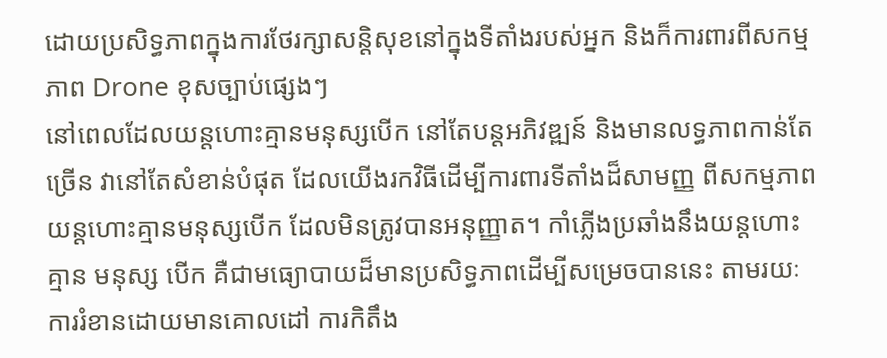ដោយប្រសិទ្ធភាពក្នុងការថែរក្សាសន្តិសុខនៅក្នុងទីតាំងរបស់អ្នក និងក៏ការពារពីសកម្មភាព Drone ខុសច្បាប់ផ្សេងៗ
នៅពេលដែលយន្តហោះគ្មានមនុស្សបើក នៅតែបន្តអភិវឌ្ឍន៍ និងមានលទ្ធភាពកាន់តែច្រើន វានៅតែសំខាន់បំផុត ដែលយើងរកវិធីដើម្បីការពារទីតាំងដ៏សាមញ្ញ ពីសកម្មភាពយន្តហោះគ្មានមនុស្សបើក ដែលមិនត្រូវបានអនុញ្ញាត។ កាំភ្លើងប្រឆាំងនឹងយន្តហោះ គ្មាន មនុស្ស បើក គឺជាមធ្យោបាយដ៏មានប្រសិទ្ធភាពដើម្បីសម្រេចបាននេះ តាមរយៈការរំខានដោយមានគោលដៅ ការកិតឹង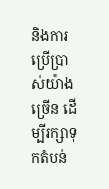និងការប្រើប្រាស់យ៉ាងច្រើន ដើម្បីរក្សាទុកតំបន់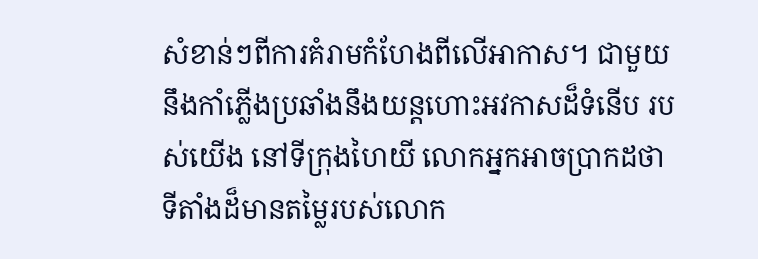សំខាន់ៗពីការគំរាមកំហែងពីលើអាកាស។ ជាមួយនឹងកាំភ្លើងប្រឆាំងនឹងយន្តហោះអវកាសដ៏ទំនើប របស់យើង នៅទីក្រុងហៃយី លោកអ្នកអាចប្រាកដថា ទីតាំងដ៏មានតម្លៃរបស់លោក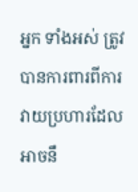អ្នក ទាំងអស់ ត្រូវបានការពារពីការវាយប្រហារដែលអាចនឹ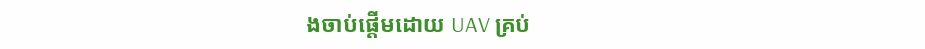ងចាប់ផ្តើមដោយ UAV គ្រប់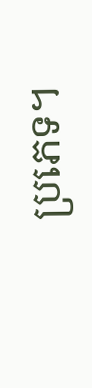ប្រភេទ។